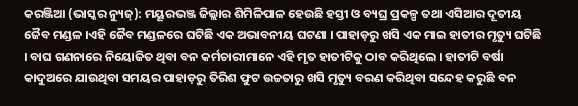କରଞ୍ଜିଆ (ଭାସ୍କର ନ୍ୟୁଜ୍): ମୟୂରଭଞ୍ଜ ଜିଲ୍ଲାର ଶିମିଳିପାଳ ହେଉଛି ହସ୍ତୀ ଓ ବ୍ୟଘ୍ର ପ୍ରକଳ୍ପ ତଥା ଏସିଆର ଦୂତୀୟ ଜୈବ ମଣ୍ଡଳ ।ଏହି ଜୈବ ମଣ୍ଡଳରେ ଘଟିଛି ଏକ ଅଭାବନୀୟ ଘଟଣା । ପାହାଡ଼ରୁ ଖସି ଏକ ମାଇ ହାତୀର ମୃତ୍ୟୁ ଘଟିଛି । ବାଘ ଗଣନାରେ ନିୟୋଜିତ ଥିବା ବନ କର୍ମଚାରୀମାନେ ଏହି ମୃତ ହାତୀଟିକୁ ଠାବ କରିଥିଲେ । ହାତୀଟି ବର୍ଷା କାଦୁଅରେ ଯାଉଥିବା ସମୟର ପାହାଡ଼ରୁ ତିରିଶ ଫୁଟ ଉଚ୍ଚତାରୁ ଖସି ମୃତ୍ୟୁ ବରଣ କରିଥିବା ସନ୍ଦେହ କରୁଛି ବନ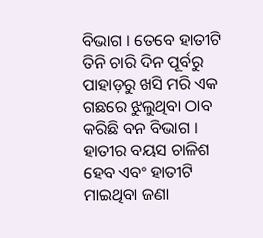ବିଭାଗ । ତେବେ ହାତୀଟି ତିନି ଚାରି ଦିନ ପୂର୍ବରୁ ପାହାଡ଼ରୁ ଖସି ମରି ଏକ ଗଛରେ ଝୁଲୁଥିବା ଠାବ କରିଛି ବନ ବିଭାଗ । ହାତୀର ବୟସ ଚାଳିଶ ହେବ ଏବଂ ହାତୀଟି ମାଇଥିବା ଜଣା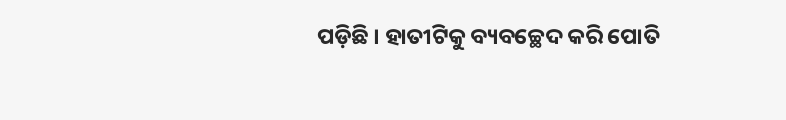ପଡ଼ିଛି । ହାତୀଟିକୁ ବ୍ୟବଚ୍ଛେଦ କରି ପୋତି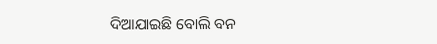ଦିଆଯାଇଛି ବୋଲି ବନ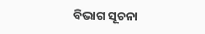ବିଭାଗ ସୂଚନା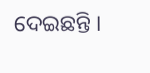ଦେଇଛନ୍ତି ।